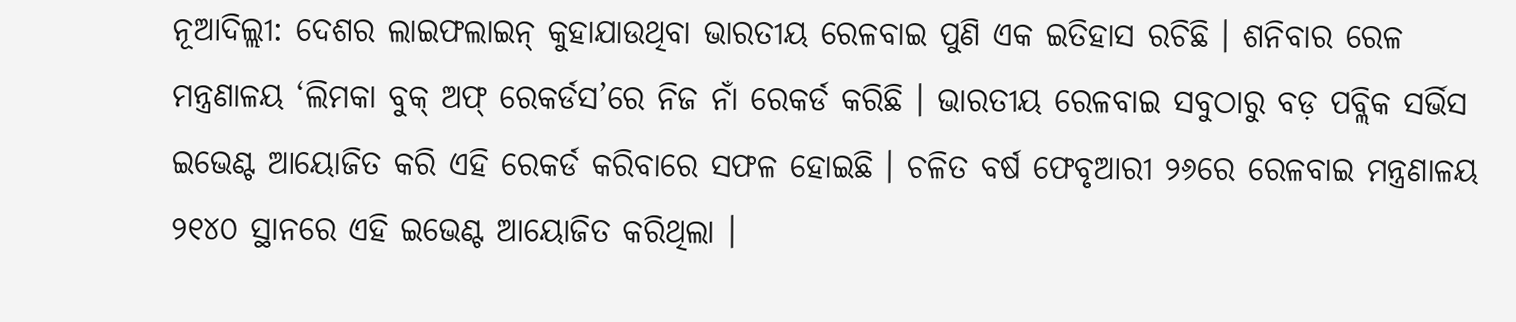ନୂଆଦିଲ୍ଲୀ: ଦେଶର ଲାଇଫଲାଇନ୍ କୁହାଯାଉଥିବା ଭାରତୀୟ ରେଳବାଇ ପୁଣି ଏକ ଇତିହାସ ରଚିଛି । ଶନିବାର ରେଳ ମନ୍ତ୍ରଣାଳୟ ‘ଲିମକା ବୁକ୍ ଅଫ୍ ରେକର୍ଡସ’ରେ ନିଜ ନାଁ ରେକର୍ଡ କରିଛି । ଭାରତୀୟ ରେଳବାଇ ସବୁଠାରୁ ବଡ଼ ପବ୍ଲିକ ସର୍ଭିସ ଇଭେଣ୍ଟ ଆୟୋଜିତ କରି ଏହି ରେକର୍ଡ କରିବାରେ ସଫଳ ହୋଇଛି । ଚଳିତ ବର୍ଷ ଫେବୃଆରୀ ୨୬ରେ ରେଳବାଇ ମନ୍ତ୍ରଣାଳୟ ୨୧୪୦ ସ୍ଥାନରେ ଏହି ଇଭେଣ୍ଟ ଆୟୋଜିତ କରିଥିଲା ।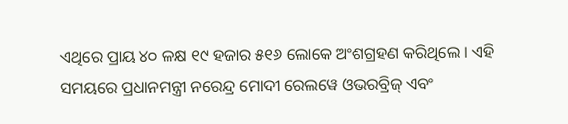ଏଥିରେ ପ୍ରାୟ ୪୦ ଳକ୍ଷ ୧୯ ହଜାର ୫୧୬ ଲୋକେ ଅଂଶଗ୍ରହଣ କରିଥିଲେ । ଏହି ସମୟରେ ପ୍ରଧାନମନ୍ତ୍ରୀ ନରେନ୍ଦ୍ର ମୋଦୀ ରେଲୱେ ଓଭରବ୍ରିଜ୍ ଏବଂ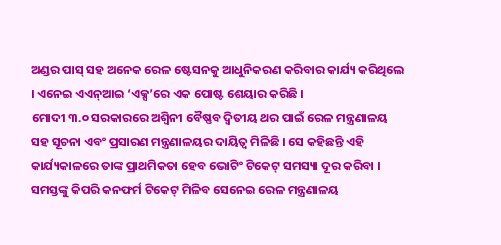ଅଣ୍ଡର ପାସ୍ ସହ ଅନେକ ରେଳ ଷ୍ଟେସନକୁ ଆଧୁନିକରଣ କରିବାର କାର୍ଯ୍ୟ କରିଥିଲେ । ଏନେଇ ଏଏନ୍ଆଇ ‘ଏକ୍ସ’ରେ ଏକ ପୋଷ୍ଟ ଶେୟାର କରିଛି ।
ମୋଦୀ ୩.୦ ସରକାରରେ ଅଶ୍ୱିନୀ ବୈଷ୍ଣବ ଦ୍ୱିତୀୟ ଥର ପାଇଁ ରେଳ ମନ୍ତ୍ରଣାଳୟ ସହ ସୂଚନା ଏବଂ ପ୍ରସାରଣ ମନ୍ତ୍ରଣାଳୟର ଦାୟିତ୍ୱ ମିଳିଛି । ସେ କହିଛନ୍ତି ଏହି କାର୍ଯ୍ୟକାଳରେ ତାଙ୍କ ପ୍ରାଥମିକତା ହେବ ଭୋଟିଂ ଟିକେଟ୍ ସମସ୍ୟା ଦୂର କରିବା । ସମସ୍ତଙ୍କୁ କିପରି କନଫର୍ମ ଟିକେଟ୍ ମିଳିବ ସେନେଇ ରେଳ ମନ୍ତ୍ରଣାଳୟ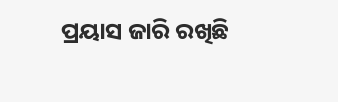ପ୍ରୟାସ ଜାରି ରଖିଛି